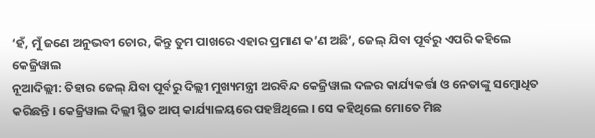‘ହଁ, ମୁଁ ଜଣେ ଅନୁଭବୀ ଚୋର, କିନ୍ତୁ ତୁମ ପାଖରେ ଏହାର ପ୍ରମାଣ କ’ଣ ଅଛି’, ଜେଲ୍ ଯିବା ପୂର୍ବରୁ ଏପରି କହିଲେ କେଜ୍ରିୱାଲ
ନୂଆଦିଲ୍ଲୀ: ତିହାର ଜେଲ୍ ଯିବା ପୂର୍ବରୁ ଦିଲ୍ଲୀ ମୁଖ୍ୟମନ୍ତ୍ରୀ ଅରବିନ୍ଦ କେଜ୍ରିୱାଲ ଦଳର କାର୍ଯ୍ୟକର୍ତ୍ତା ଓ ନେତାଙ୍କୁ ସମ୍ବୋଧିତ କରିଛନ୍ତି । କେଜ୍ରିୱାଲ ଦିଲ୍ଲୀ ସ୍ଥିତ ଆପ୍ କାର୍ଯ୍ୟାଳୟରେ ପହଞ୍ଚିଥିଲେ । ସେ କହିଥିଲେ ମୋତେ ମିଛ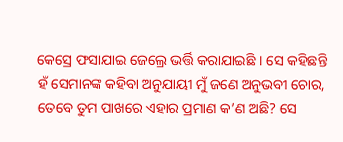କେସ୍ରେ ଫସାଯାଇ ଜେଲ୍ରେ ଭର୍ତ୍ତି କରାଯାଇଛି । ସେ କହିଛନ୍ତି ହଁ ସେମାନଙ୍କ କହିବା ଅନୁଯାୟୀ ମୁଁ ଜଣେ ଅନୁଭବୀ ଚୋର, ତେବେ ତୁମ ପାଖରେ ଏହାର ପ୍ରମାଣ କ’ଣ ଅଛି? ସେ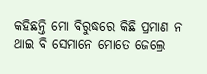କହିଛନ୍ତି ମୋ ବିରୁଦ୍ଧରେ କିଛି ପ୍ରମାଣ ନ ଥାଇ ବି ସେମାନେ ମୋତେ ଜେଲ୍ରେ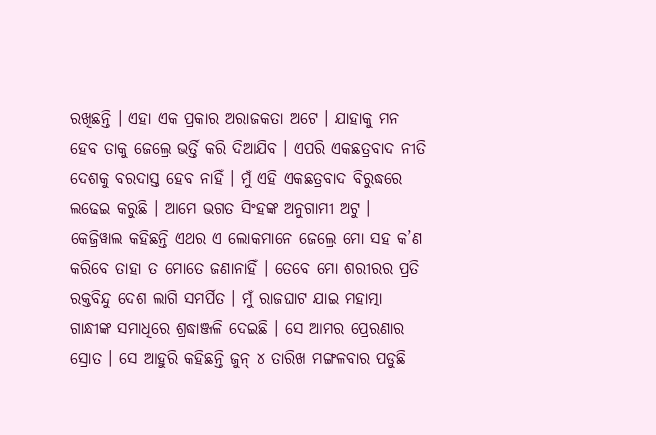ରଖିଛନ୍ତି । ଏହା ଏକ ପ୍ରକାର ଅରାଜକତା ଅଟେ । ଯାହାକୁ ମନ ହେବ ତାକୁ ଜେଲ୍ରେ ଭର୍ତ୍ତି କରି ଦିଆଯିବ । ଏପରି ଏକଛତ୍ରବାଦ ନୀତି ଦେଶକୁ ବରଦାସ୍ତ ହେବ ନାହିଁ । ମୁଁ ଏହି ଏକଛତ୍ରବାଦ ବିରୁଦ୍ଧରେ ଲଢେଇ କରୁଛି । ଆମେ ଭଗତ ସିଂହଙ୍କ ଅନୁଗାମୀ ଅଟୁ ।
କେଜ୍ରିୱାଲ କହିଛନ୍ତି ଏଥର ଏ ଲୋକମାନେ ଜେଲ୍ରେ ମୋ ସହ କ’ଣ କରିବେ ତାହା ତ ମୋତେ ଜଣାନାହିଁ । ତେବେ ମୋ ଶରୀରର ପ୍ରତି ରକ୍ତବିନ୍ଦୁ ଦେଶ ଲାଗି ସମର୍ପିତ । ମୁଁ ରାଜଘାଟ ଯାଇ ମହାତ୍ମା ଗାନ୍ଧୀଙ୍କ ସମାଧିରେ ଶ୍ରଦ୍ଧାଞ୍ଜଳି ଦେଇଛି । ସେ ଆମର ପ୍ରେରଣାର ସ୍ରୋତ । ସେ ଆହୁରି କହିଛନ୍ତି ଜୁନ୍ ୪ ତାରିଖ ମଙ୍ଗଳବାର ପଡୁଛି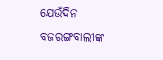ଯେଉଁଦିନ ବଜରଙ୍ଗବାଲୀଙ୍କ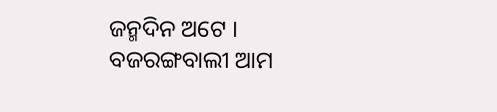ଜନ୍ମଦିନ ଅଟେ । ବଜରଙ୍ଗବାଲୀ ଆମ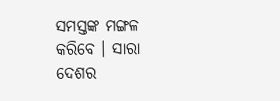ସମସ୍ତଙ୍କ ମଙ୍ଗଳ କରିବେ । ସାରା ଦେଶର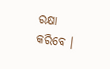ରକ୍ଷା କରିବେ ।